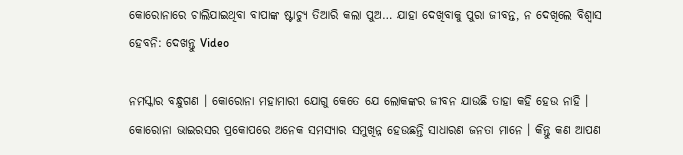କୋରୋନାରେ ଚାଲିଯାଇଥିବା ବାପାଙ୍କ ଷ୍ଟାଚ୍ୟୁ ତିଆରି କଲା ପୁଅ… ଯାହା ଦେଖିବାକୁ ପୁରା ଜୀବନ୍ତ, ନ ଦେଖିଲେ ବିଶ୍ଵାସ ହେବନି: ଦେଖନ୍ତୁ Video

ନମସ୍କାର ବନ୍ଧୁଗଣ । କୋରୋନା ମହାମାରୀ ଯୋଗୁ କେତେ ଯେ ଲୋକଙ୍କର ଜୀବନ ଯାଉଛି ତାହା କହି ହେଉ ନାହି । କୋରୋନା ଭାଇରସର ପ୍ରକୋପରେ ଅନେକ ସମସ୍ୟାର ସମୁଖିନ୍ନ ହେଉଛନ୍ତି ସାଧାରଣ ଜନତା ମାନେ । କିନ୍ତୁ କଣ ଆପଣ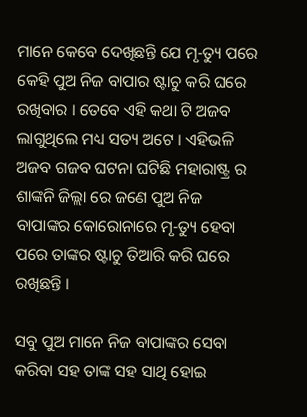ମାନେ କେବେ ଦେଖିଛନ୍ତି ଯେ ମୃ-ତ୍ୟୁ ପରେ କେହି ପୁଅ ନିଜ ବାପାର ଷ୍ଟାଚୁ କରି ଘରେ ରଖିବାର । ତେବେ ଏହି କଥା ଟି ଅଜବ ଲାଗୁଥିଲେ ମଧ୍ୟ ସତ୍ୟ ଅଟେ । ଏହିଭଳି ଅଜବ ଗଜବ ଘଟନା ଘଟିଛି ମହାରାଷ୍ଟ୍ର ର ଶାଙ୍କନି ଜିଲ୍ଲା ରେ ଜଣେ ପୁଅ ନିଜ ବାପାଙ୍କର କୋରୋନାରେ ମୃ-ତ୍ୟୁ ହେବା ପରେ ତାଙ୍କର ଷ୍ଟାଚୁ ତିଆରି କରି ଘରେ ରଖିଛନ୍ତି ।

ସବୁ ପୁଅ ମାନେ ନିଜ ବାପାଙ୍କର ସେବା କରିବା ସହ ତାଙ୍କ ସହ ସାଥି ହୋଇ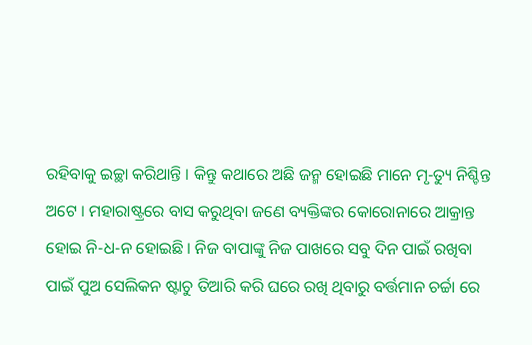ରହିବାକୁ ଇଚ୍ଛା କରିଥାନ୍ତି । କିନ୍ତୁ କଥାରେ ଅଛି ଜନ୍ମ ହୋଇଛି ମାନେ ମୃ-ତ୍ୟୁ ନିଶ୍ଚିନ୍ତ ଅଟେ । ମହାରାଷ୍ଟ୍ରରେ ବାସ କରୁଥିବା ଜଣେ ବ୍ୟକ୍ତିଙ୍କର କୋରୋନାରେ ଆକ୍ରାନ୍ତ ହୋଇ ନି-ଧ-ନ ହୋଇଛି । ନିଜ ବାପାଙ୍କୁ ନିଜ ପାଖରେ ସବୁ ଦିନ ପାଇଁ ରଖିବା ପାଇଁ ପୁଅ ସେଲିକନ ଷ୍ଟାଚୁ ତିଆରି କରି ଘରେ ରଖି ଥିବାରୁ ବର୍ତ୍ତମାନ ଚର୍ଚ୍ଚା ରେ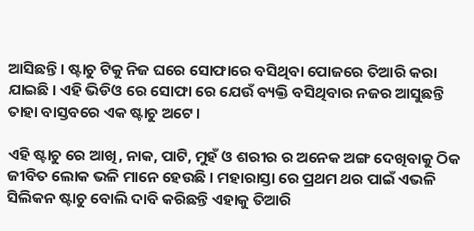ଆସିଛନ୍ତି । ଷ୍ଟାଚୁ ଟିକୁ ନିଜ ଘରେ ସୋଫାରେ ବସିଥିବା ପୋଜରେ ତିଆରି କରା ଯାଇଛି । ଏହି ଭିଡିଓ ରେ ସୋଫା ରେ ଯେଉଁ ବ୍ୟକ୍ତି ବସିଥିବାର ନଜର ଆସୁଛନ୍ତି ତାହା ବାସ୍ତବରେ ଏକ ଷ୍ଟାଚୁ ଅଟେ ।

ଏହି ଷ୍ଟାଚୁ ରେ ଆଖି, ନାକ, ପାଟି, ମୁହଁ ଓ ଶରୀର ର ଅନେକ ଅଙ୍ଗ ଦେଖିବାକୁ ଠିକ ଜୀବିତ ଲୋକ ଭଳି ମାନେ ହେଉଛି । ମହାରାସ୍ତା ରେ ପ୍ରଥମ ଥର ପାଇଁ ଏଭଳି ସିଲିକନ ଷ୍ଟାଚୁ ବୋଲି ଦାବି କରିଛନ୍ତି ଏହାକୁ ତିଆରି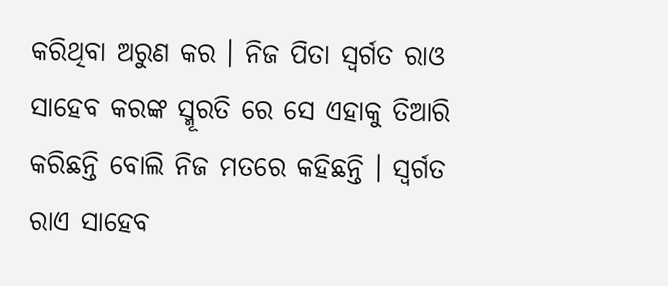କରିଥିବା ଅରୁଣ କର । ନିଜ ପିତା ସ୍ଵର୍ଗତ ରାଓ ସାହେବ କରଙ୍କ ସ୍ମୂରତି ରେ ସେ ଏହାକୁ ତିଆରି କରିଛନ୍ତି ବୋଲି ନିଜ ମତରେ କହିଛନ୍ତି । ସ୍ଵର୍ଗତ ରାଏ ସାହେବ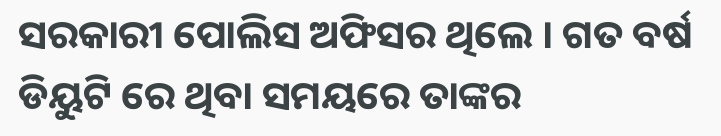ସରକାରୀ ପୋଲିସ ଅଫିସର ଥିଲେ । ଗତ ବର୍ଷ ଡିୟୁଟି ରେ ଥିବା ସମୟରେ ତାଙ୍କର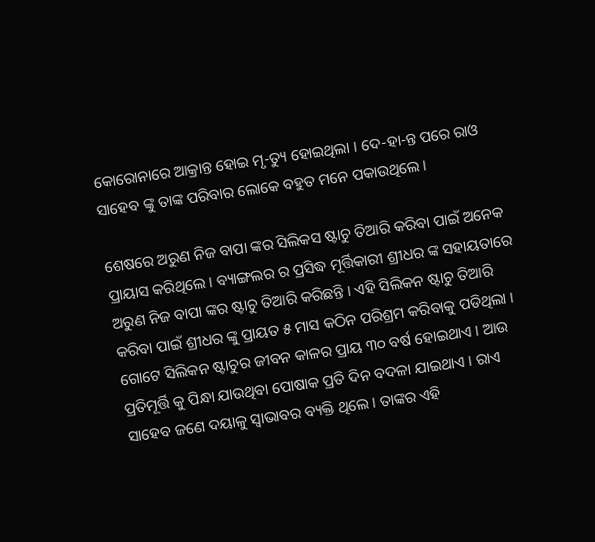କୋରୋନାରେ ଆକ୍ରାନ୍ତ ହୋଇ ମୃ-ତ୍ୟୁ ହୋଇଥିଲା । ଦେ-ହା-ନ୍ତ ପରେ ରାଓ ସାହେବ ଙ୍କୁ ତାଙ୍କ ପରିବାର ଲୋକେ ବହୁତ ମନେ ପକାଉଥିଲେ ।

ଶେଷରେ ଅରୁଣ ନିଜ ବାପା ଙ୍କର ସିଲିକସ ଷ୍ଟାଚୁ ତିଆରି କରିବା ପାଇଁ ଅନେକ ପ୍ରାୟାସ କରିଥିଲେ । ବ୍ୟାଙ୍ଗଲର ର ପ୍ରସିଦ୍ଧ ମୂର୍ତ୍ତିକାରୀ ଶ୍ରୀଧର ଙ୍କ ସହାୟତାରେ ଅରୁଣ ନିଜ ବାପା ଙ୍କର ଷ୍ଟାଚୁ ତିଆରି କରିଛନ୍ତି । ଏହି ସିଲିକନ ଷ୍ଟାଚୁ ତିଆରି କରିବା ପାଇଁ ଶ୍ରୀଧର ଙ୍କୁ ପ୍ରାୟତ ୫ ମାସ କଠିନ ପରିଶ୍ରମ କରିବାକୁ ପଡିଥିଲା । ଗୋଟେ ସିଲିକନ ଷ୍ଟାଚୁର ଜୀବନ କାଳର ପ୍ରାୟ ୩୦ ବର୍ଷ ହୋଇଥାଏ । ଆଉ ପ୍ରତିମୂର୍ତ୍ତି କୁ ପିନ୍ଧା ଯାଉଥିବା ପୋଷାକ ପ୍ରତି ଦିନ ବଦଳା ଯାଇଥାଏ । ରାଏ ସାହେବ ଜଣେ ଦୟାଳୁ ସ୍ଵାଭାବର ବ୍ୟକ୍ତି ଥିଲେ । ତାଙ୍କର ଏହି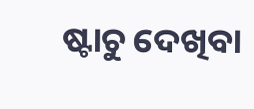ଷ୍ଟାଚୁ ଦେଖିବା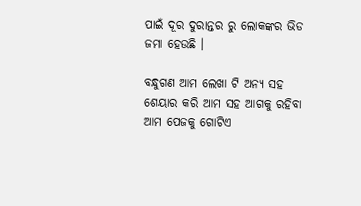ପାଇଁ ଦୂର ଦୁରାନ୍ତର ରୁ ଲୋକଙ୍କର ଭିଡ ଜମା ହେଉଛି ।

ବନ୍ଧୁଗଣ ଆମ ଲେଖା ଟି ଅନ୍ୟ ସହ ଶେୟାର କରି ଆମ ସହ ଆଗକୁ ରହିବା ଆମ ପେଜକୁ ଗୋଟିଏ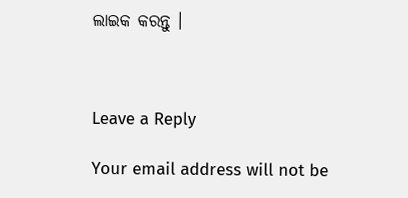ଲାଇକ କରନ୍ତୁ ।



Leave a Reply

Your email address will not be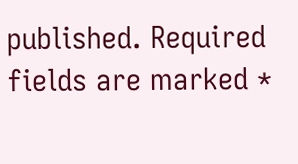published. Required fields are marked *